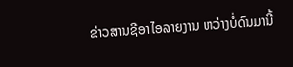ຂ່າວສານຊີອາໄອລາຍງານ ຫວ່າງບໍ່ດົນມານີ້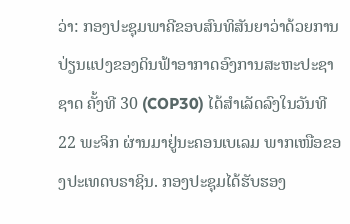ວ່າ: ກອງປະຊຸມພາຄີຂອບສົນທິສັນຍາວ່າດ້ວຍການປ່ຽນແປງຂອງດິນຟ້າອາກາດອົງການສະຫະປະຊາຊາດ ຄັ້ງທີ 30 (COP30) ໄດ້ສໍາເລັດລົງໃນວັນທີ 22 ພະຈິກ ຜ່ານມາຢູ່ນະຄອນເບເລມ ພາກເໜືອຂອງປະເທດບຣາຊິນ. ກອງປະຊຸມໄດ້ຮັບຮອງ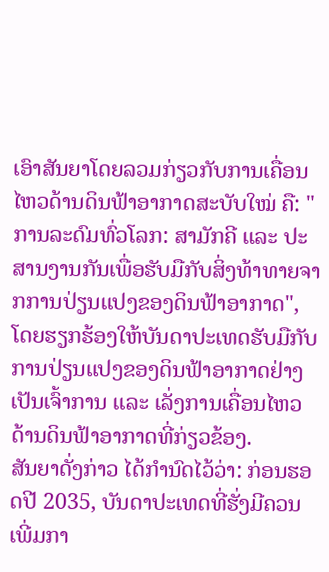ເອົາສັນຍາໂດຍລວມກ່ຽວກັບການເຄື່ອນໄຫວດ້ານດິນຟ້າອາກາດສະບັບໃໝ່ ຄື: "ການລະດົມທົ່ວໂລກ: ສາມັກຄີ ແລະ ປະສານງານກັນເພື່ອຮັບມືກັບສິ່ງທ້າທາຍຈາກການປ່ຽນແປງຂອງດິນຟ້າອາກາດ", ໂດຍຮຽກຮ້ອງໃຫ້ບັນດາປະເທດຮັບມືກັບການປ່ຽນແປງຂອງດິນຟ້າອາກາດຢ່າງເປັນເຈົ້າການ ແລະ ເລັ່ງການເຄື່ອນໄຫວດ້ານດິນຟ້າອາກາດທີ່ກ່ຽວຂ້ອງ.
ສັນຍາດັ່ງກ່າວ ໄດ້ກຳນົດໄວ້ວ່າ: ກ່ອນຮອດປີ 2035, ບັນດາປະເທດທີ່ຮັ່ງມີຄວນເພີ່ມກາ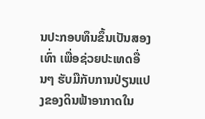ນປະກອບທຶນຂຶ້ນເປັນສອງເທົ່າ ເພື່ອຊ່ວຍປະເທດອື່ນໆ ຮັບມືກັບການປ່ຽນແປງຂອງດິນຟ້າອາກາດໃນ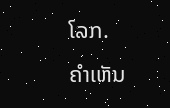ໂລກ.
ຄໍາເຫັນ